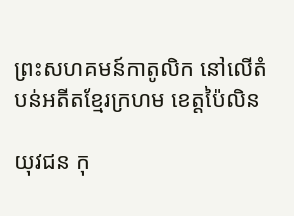ព្រះសហគមន៍កាតូលិក នៅលើតំបន់អតីតខ្មែរក្រហម ខេត្តប៉ៃលិន

យុវជន កុ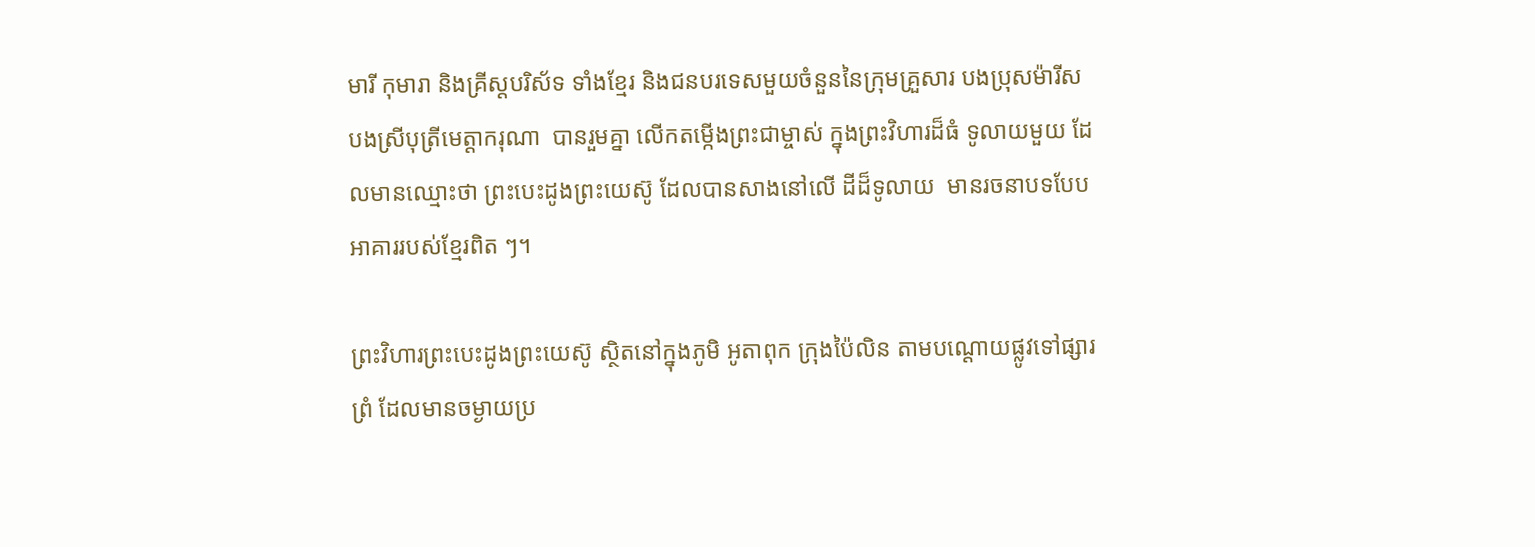មារី កុមារា និងគ្រីស្តបរិស័ទ ទាំងខ្មែរ និងជនបរទេសមួយចំនួននៃក្រុមគ្រួសារ បងប្រុសម៉ារីស បងស្រីបុត្រីមេត្តាករុណា  បានរួមគ្នា លើកតម្កើងព្រះជាម្ចាស់ ក្នុងព្រះវិហារដ៏ធំ ទូលាយមួយ ដែលមានឈ្មោះថា ព្រះបេះដូងព្រះយេស៊ូ ដែលបានសាងនៅលើ ដីដ៏ទូលាយ  មានរចនាបទបែបអាគាររបស់ខ្មែរពិត ៗ។

ព្រះវិហារព្រះបេះដូងព្រះយេស៊ូ ស្ថិតនៅក្នុងភូមិ អូតាពុក ក្រុងប៉ៃលិន តាមបណ្តោយផ្លូវទៅផ្សារព្រំ ដែលមានចម្ងាយប្រ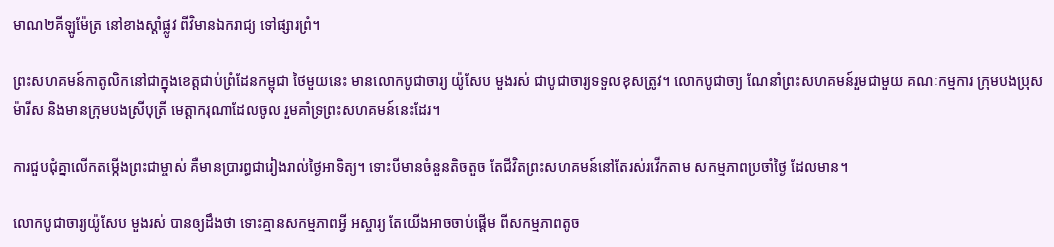មាណ២គីឡូម៉ែត្រ នៅខាងស្តាំផ្លូវ ពីវិមានឯករាជ្យ ទៅផ្សារព្រំ។

ព្រះសហគមន៍កាតូលិកនៅជាក្នុងខេត្តជាប់ព្រំដែនកម្ពុជា ថៃមួយនេះ មានលោកបូជាចារ្យ យ៉ូសែប មួងរស់ ជាបូជាចារ្យទទួលខុសត្រូវ។ លោកបូជាចា្យ ណែនាំព្រះសហគមន៍រួមជាមួយ គណៈកម្មការ ក្រុមបងប្រុសម៉ារីស និងមានក្រុមបងស្រីបុត្រី មេត្តាករុណាដែលចូល រួមគាំទ្រព្រះសហគមន៍នេះដែរ។

ការជួបជុំគ្នាលើកតម្កើងព្រះជាម្ចាស់ គឺមានប្រារព្ធជារៀងរាល់ថ្ងៃអាទិត្យ។ ទោះបីមានចំនួនតិចតួច តែជីវិតព្រះសហគមន៍នៅតែរស់រវើកតាម សកម្មភាពប្រចាំថ្ងៃ ដែលមាន។

លោកបូជាចារ្យយ៉ូសែប មួងរស់ បានឲ្យដឹងថា ទោះគ្មានសកម្មភាពអ្វី អស្ចារ្យ តែយើងអាចចាប់ផ្តើម ពីសកម្មភាពតូច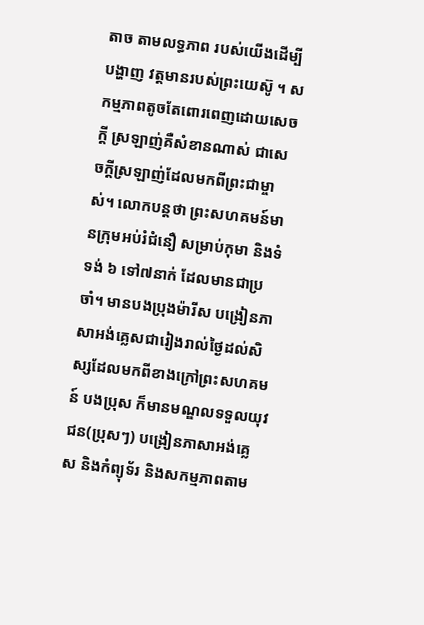តាច តាមលទ្ធភាព របស់យើងដើម្បីបង្ហាញ វត្តមានរបស់ព្រះយេស៊ូ ។ សកម្មភាពតូចតែពោរពេញដោយសេចក្តី ស្រឡាញ់គឺសំខានណាស់ ជាសេចក្តីស្រឡាញ់ដែលមកពីព្រះជាម្ចាស់។ លោកបន្តថា ព្រះសហគមន៍មានក្រុមអប់រំជំនឿ សម្រាប់កុមា និងទំទង់ ៦ ទៅ៧នាក់ ដែលមានជាប្រចាំ។ មានបងប្រុងម៉ារីស បង្រៀនភាសាអង់គ្លេសជារៀងរាល់ថ្ងៃដល់សិស្សដែលមកពីខាងក្រៅព្រះសហគមន៍ បងប្រុស ក៏មានមណ្ឌលទទួលយុវជន(ប្រុសៗ) បង្រៀនភាសាអង់គ្លេស និងកំព្យុទ័រ និងសកម្មភាពតាម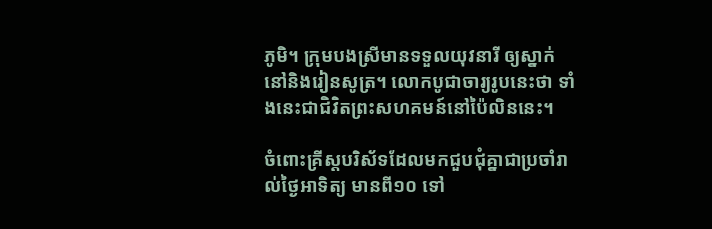ភូមិ។ ក្រុមបងស្រីមានទទួលយុវនារី ឲ្យស្នាក់ នៅនិងរៀនសូត្រ។ លោកបូជាចារ្យរូបនេះថា ទាំងនេះជាជិវិតព្រះសហគមន៍នៅប៉ៃលិននេះ។

ចំពោះគ្រីស្តបរិស័ទដែលមកជួបជុំគ្នាជាប្រចាំរាល់ថ្ងៃអាទិត្យ មានពី១០ ទៅ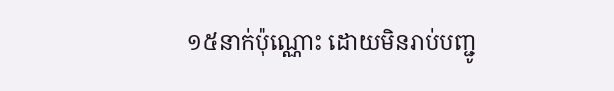១៥នាក់ប៉ុណ្ណោះ ដោយមិនរាប់បញ្ជូ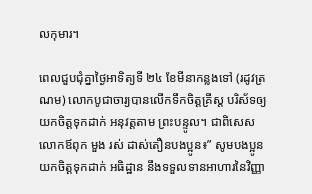លកុមារ។

ពេលជួបជុំគ្នាថ្ងៃអាទិត្យទី ២៤ ខែមីនាកន្លងទៅ (រដូវត្រណម) លោកបូជាចារ្យបានលើកទឹកចិត្តគ្រីស្ត បរិស័ទឲ្យយកចិត្តទុកដាក់ អនុវត្តតាម ព្រះបន្ទូល។ ជាពិសេស លោកឪពុក មួង រស់ ដាស់តឿនបងប្អូន៖” សូមបងប្អូនយកចិត្តទុកដាក់ អធិដ្ឋាន នឹងទទួលទានអាហារនៃវិញ្ញា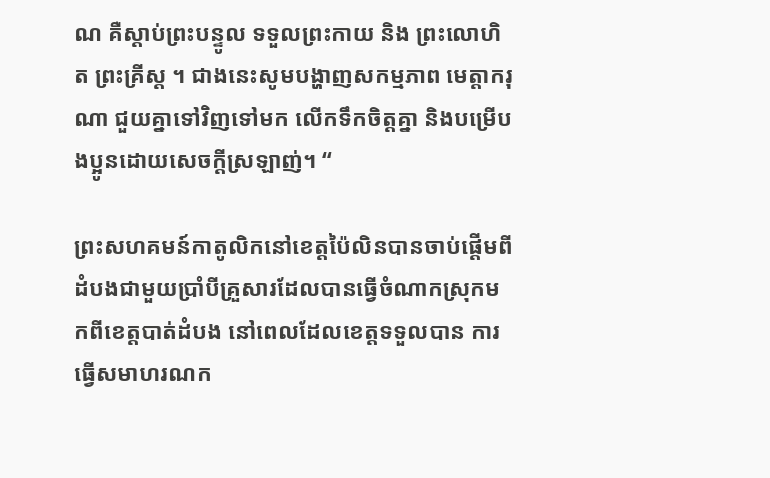ណ គឺស្តាប់ព្រះបន្ទូល ទទួលព្រះកាយ និង ព្រះលោហិត ព្រះគ្រីស្ត ។ ជាងនេះសូមបង្ហាញសកម្មភាព មេត្តាករុណា ជួយគ្នាទៅវិញទៅមក លើកទឹកចិត្តគ្នា និងបម្រើបងប្អូនដោយសេចក្តីស្រឡាញ់។ “

ព្រះសហគមន៍កាតូលិកនៅខេត្តប៉ៃលិនបានចាប់ផ្តើមពីដំបងជាមួយប្រាំបីគ្រួសារដែលបានធ្វើចំណាកស្រុកមកពីខេត្តបាត់ដំបង នៅពេលដែលខេត្តទទួលបាន ការធ្វើសមាហរណក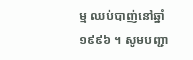ម្ម ឈប់បាញ់នៅឆ្នាំ ១៩៩៦ ។ សូមបញ្ជា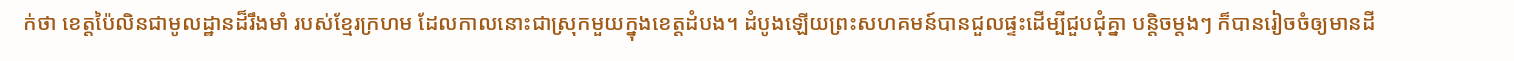ក់ថា ខេត្តប៉ៃលិនជាមូលដ្ឋានដ៏រឹងមាំ របស់ខ្មែរក្រហម ដែលកាលនោះជាស្រុកមួយក្នុងខេត្តដំបង។ ដំបូងឡើយព្រះសហគមន៍បានជួលផ្ទះដើម្បីជួបជុំគ្នា បន្តិចម្តងៗ ក៏បានរៀចចំឲ្យមានដី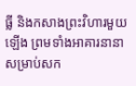ធ្លី និងកសាងព្រះវិហារមួយឡើង ព្រមទាំងអាគារនានា សម្រាប់សក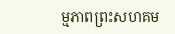ម្មភាពព្រះសហគម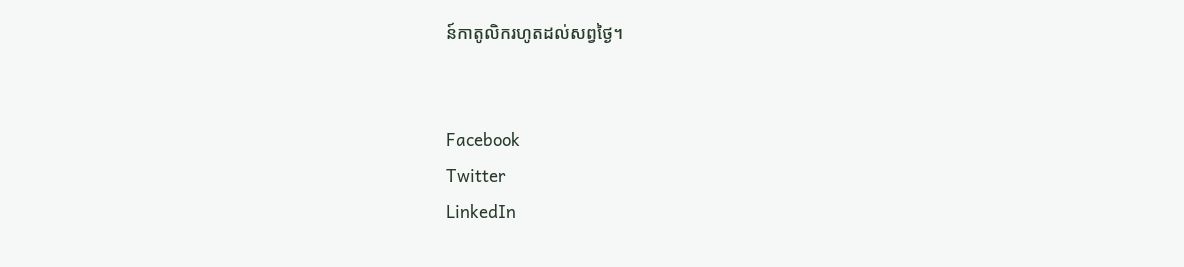ន៍កាតូលិករហូតដល់សព្វថ្ងៃ។


Facebook
Twitter
LinkedIn